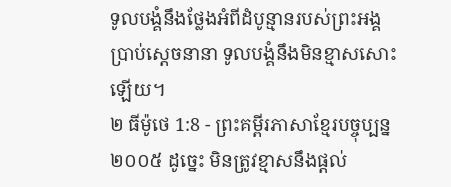ទូលបង្គំនឹងថ្លែងអំពីដំបូន្មានរបស់ព្រះអង្គ ប្រាប់ស្ដេចនានា ទូលបង្គំនឹងមិនខ្មាសសោះឡើយ។
២ ធីម៉ូថេ 1:8 - ព្រះគម្ពីរភាសាខ្មែរបច្ចុប្បន្ន ២០០៥ ដូច្នេះ មិនត្រូវខ្មាសនឹងផ្ដល់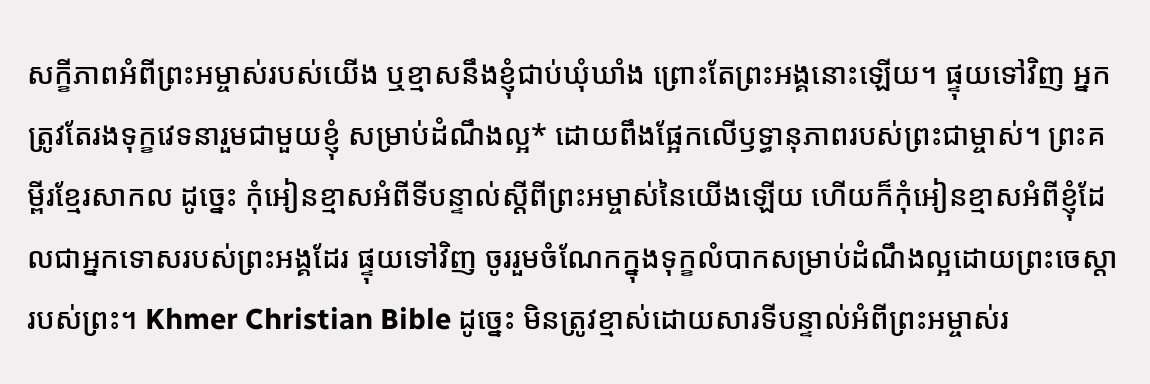សក្ខីភាពអំពីព្រះអម្ចាស់របស់យើង ឬខ្មាសនឹងខ្ញុំជាប់ឃុំឃាំង ព្រោះតែព្រះអង្គនោះឡើយ។ ផ្ទុយទៅវិញ អ្នកត្រូវតែរងទុក្ខវេទនារួមជាមួយខ្ញុំ សម្រាប់ដំណឹងល្អ* ដោយពឹងផ្អែកលើឫទ្ធានុភាពរបស់ព្រះជាម្ចាស់។ ព្រះគម្ពីរខ្មែរសាកល ដូច្នេះ កុំអៀនខ្មាសអំពីទីបន្ទាល់ស្ដីពីព្រះអម្ចាស់នៃយើងឡើយ ហើយក៏កុំអៀនខ្មាសអំពីខ្ញុំដែលជាអ្នកទោសរបស់ព្រះអង្គដែរ ផ្ទុយទៅវិញ ចូររួមចំណែកក្នុងទុក្ខលំបាកសម្រាប់ដំណឹងល្អដោយព្រះចេស្ដារបស់ព្រះ។ Khmer Christian Bible ដូច្នេះ មិនត្រូវខ្មាស់ដោយសារទីបន្ទាល់អំពីព្រះអម្ចាស់រ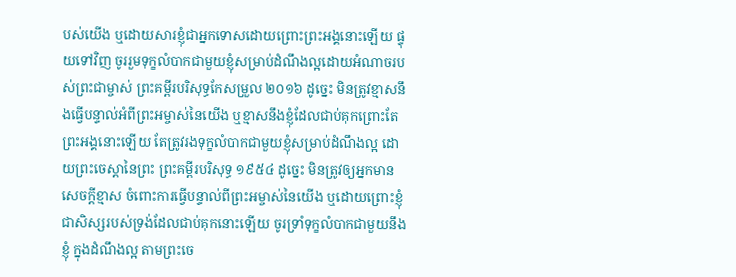បស់យើង ឬដោយសារខ្ញុំជាអ្នកទោសដោយព្រោះព្រះអង្គនោះឡើយ ផ្ទុយទៅវិញ ចូររួមទុក្ខលំបាកជាមួយខ្ញុំសម្រាប់ដំណឹងល្អដោយអំណាចរបស់ព្រះជាម្ចាស់ ព្រះគម្ពីរបរិសុទ្ធកែសម្រួល ២០១៦ ដូច្នេះ មិនត្រូវខ្មាសនឹងធ្វើបន្ទាល់អំពីព្រះអម្ចាស់នៃយើង ឬខ្មាសនឹងខ្ញុំដែលជាប់គុកព្រោះតែព្រះអង្គនោះឡើយ តែត្រូវរងទុក្ខលំបាកជាមួយខ្ញុំសម្រាប់ដំណឹងល្អ ដោយព្រះចេស្តានៃព្រះ ព្រះគម្ពីរបរិសុទ្ធ ១៩៥៤ ដូច្នេះ មិនត្រូវឲ្យអ្នកមានសេចក្ដីខ្មាស ចំពោះការធ្វើបន្ទាល់ពីព្រះអម្ចាស់នៃយើង ឬដោយព្រោះខ្ញុំ ជាសិស្សរបស់ទ្រង់ដែលជាប់គុកនោះឡើយ ចូរទ្រាំទុក្ខលំបាកជាមួយនឹងខ្ញុំ ក្នុងដំណឹងល្អ តាមព្រះចេ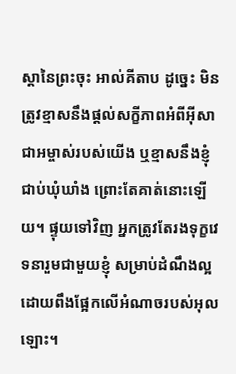ស្តានៃព្រះចុះ អាល់គីតាប ដូច្នេះ មិនត្រូវខ្មាសនឹងផ្ដល់សក្ខីភាពអំពីអ៊ីសាជាអម្ចាស់របស់យើង ឬខ្មាសនឹងខ្ញុំជាប់ឃុំឃាំង ព្រោះតែគាត់នោះឡើយ។ ផ្ទុយទៅវិញ អ្នកត្រូវតែរងទុក្ខវេទនារួមជាមួយខ្ញុំ សម្រាប់ដំណឹងល្អ ដោយពឹងផ្អែកលើអំណាចរបស់អុលឡោះ។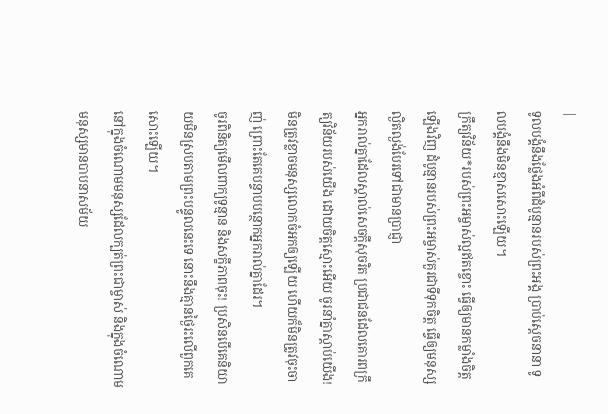|
ទូលបង្គំនឹងថ្លែងអំពីដំបូន្មានរបស់ព្រះអង្គ ប្រាប់ស្ដេចនានា ទូលបង្គំនឹងមិនខ្មាសសោះឡើយ។
ក្រឹត្យវិន័យ*របស់ព្រះអម្ចាស់ល្អឥតខ្ចោះ ធ្វើឲ្យមានកម្លាំងចិត្តឡើងវិញ ដំបូន្មានរបស់ព្រះអម្ចាស់គួរជាទីទុកចិត្ត ធ្វើឲ្យមនុស្សល្ងិតល្ងង់បែរទៅជាមានប្រាជ្ញា
អ្នករាល់គ្នាដែលស្គាល់សេចក្ដីសុចរិត ប្រជាជនដែលគោរពក្រឹត្យវិន័យរបស់យើង ដោយចិត្តស្មោះអើយ ចូរនាំគ្នាស្ដាប់យើង! មិនត្រូវខ្លាចមនុស្សលោកចំអកឲ្យឡើយ ហើយក៏មិនត្រូវចុះចាញ់ ព្រោះតែគេបន្ទាបបន្ថោកអ្នករាល់គ្នាដែរ។
ចូរពិនិត្យមើលពាក្យទូន្មាន និងសក្ខីភាពចុះ! ប្រសិនបើគេនិយាយមិនស្របតាមព្រះបន្ទូលនេះទេ នោះនឹងគ្មានថ្ងៃរះលើពួកគេសោះឡើយ។
នៅក្នុងចំណោមមនុស្សដែលក្បត់ព្រះជាម្ចាស់ និងក្នុងចំណោមមនុស្សមានបាបនាសម័យ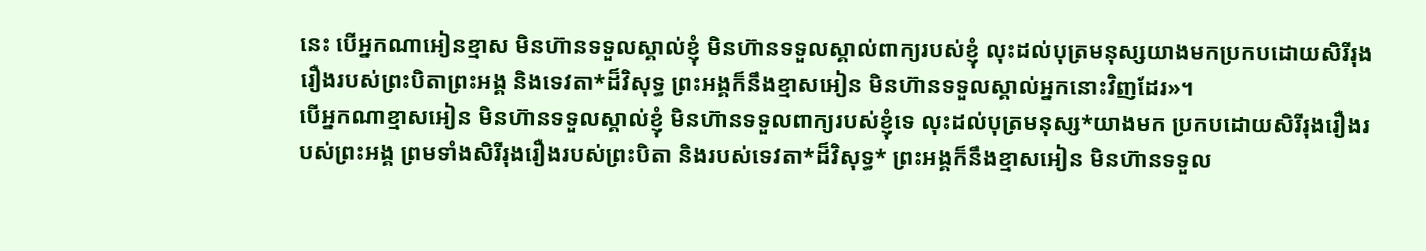នេះ បើអ្នកណាអៀនខ្មាស មិនហ៊ានទទួលស្គាល់ខ្ញុំ មិនហ៊ានទទួលស្គាល់ពាក្យរបស់ខ្ញុំ លុះដល់បុត្រមនុស្សយាងមកប្រកបដោយសិរីរុងរឿងរបស់ព្រះបិតាព្រះអង្គ និងទេវតា*ដ៏វិសុទ្ធ ព្រះអង្គក៏នឹងខ្មាសអៀន មិនហ៊ានទទួលស្គាល់អ្នកនោះវិញដែរ»។
បើអ្នកណាខ្មាសអៀន មិនហ៊ានទទួលស្គាល់ខ្ញុំ មិនហ៊ានទទួលពាក្យរបស់ខ្ញុំទេ លុះដល់បុត្រមនុស្ស*យាងមក ប្រកបដោយសិរីរុងរឿងរបស់ព្រះអង្គ ព្រមទាំងសិរីរុងរឿងរបស់ព្រះបិតា និងរបស់ទេវតា*ដ៏វិសុទ្ធ* ព្រះអង្គក៏នឹងខ្មាសអៀន មិនហ៊ានទទួល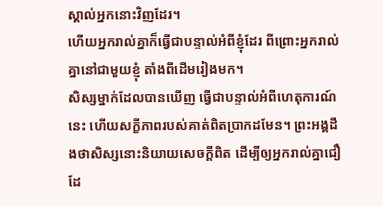ស្គាល់អ្នកនោះវិញដែរ។
ហើយអ្នករាល់គ្នាក៏ធ្វើជាបន្ទាល់អំពីខ្ញុំដែរ ពីព្រោះអ្នករាល់គ្នានៅជាមួយខ្ញុំ តាំងពីដើមរៀងមក។
សិស្សម្នាក់ដែលបានឃើញ ធ្វើជាបន្ទាល់អំពីហេតុការណ៍នេះ ហើយសក្ខីភាពរបស់គាត់ពិតប្រាកដមែន។ ព្រះអង្គដឹងថាសិស្សនោះនិយាយសេចក្ដីពិត ដើម្បីឲ្យអ្នករាល់គ្នាជឿដែ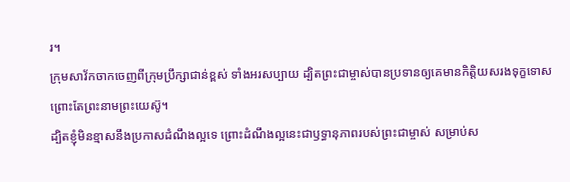រ។
ក្រុមសាវ័កចាកចេញពីក្រុមប្រឹក្សាជាន់ខ្ពស់ ទាំងអរសប្បាយ ដ្បិតព្រះជាម្ចាស់បានប្រទានឲ្យគេមានកិត្តិយសរងទុក្ខទោស ព្រោះតែព្រះនាមព្រះយេស៊ូ។
ដ្បិតខ្ញុំមិនខ្មាសនឹងប្រកាសដំណឹងល្អទេ ព្រោះដំណឹងល្អនេះជាឫទ្ធានុភាពរបស់ព្រះជាម្ចាស់ សម្រាប់ស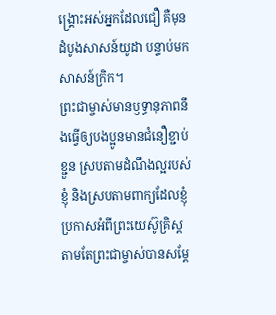ង្គ្រោះអស់អ្នកដែលជឿ គឺមុនដំបូងសាសន៍យូដា បន្ទាប់មក សាសន៍ក្រិក។
ព្រះជាម្ចាស់មានឫទ្ធានុភាពនឹងធ្វើឲ្យបងប្អូនមានជំនឿខ្ជាប់ខ្ជួន ស្របតាមដំណឹងល្អរបស់ខ្ញុំ និងស្របតាមពាក្យដែលខ្ញុំប្រកាសអំពីព្រះយេស៊ូគ្រិស្ត តាមតែព្រះជាម្ចាស់បានសម្តែ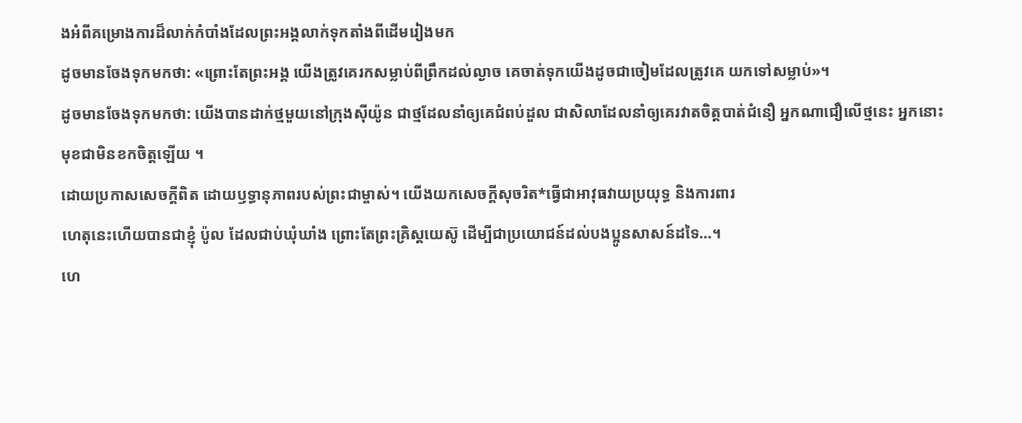ងអំពីគម្រោងការដ៏លាក់កំបាំងដែលព្រះអង្គលាក់ទុកតាំងពីដើមរៀងមក
ដូចមានចែងទុកមកថា: «ព្រោះតែព្រះអង្គ យើងត្រូវគេរកសម្លាប់ពីព្រឹកដល់ល្ងាច គេចាត់ទុកយើងដូចជាចៀមដែលត្រូវគេ យកទៅសម្លាប់»។
ដូចមានចែងទុកមកថា: យើងបានដាក់ថ្មមួយនៅក្រុងស៊ីយ៉ូន ជាថ្មដែលនាំឲ្យគេជំពប់ដួល ជាសិលាដែលនាំឲ្យគេរវាតចិត្តបាត់ជំនឿ អ្នកណាជឿលើថ្មនេះ អ្នកនោះមុខជាមិនខកចិត្តឡើយ ។
ដោយប្រកាសសេចក្ដីពិត ដោយឫទ្ធានុភាពរបស់ព្រះជាម្ចាស់។ យើងយកសេចក្ដីសុចរិត*ធ្វើជាអាវុធវាយប្រយុទ្ធ និងការពារ
ហេតុនេះហើយបានជាខ្ញុំ ប៉ូល ដែលជាប់ឃុំឃាំង ព្រោះតែព្រះគ្រិស្តយេស៊ូ ដើម្បីជាប្រយោជន៍ដល់បងប្អូនសាសន៍ដទៃ…។
ហេ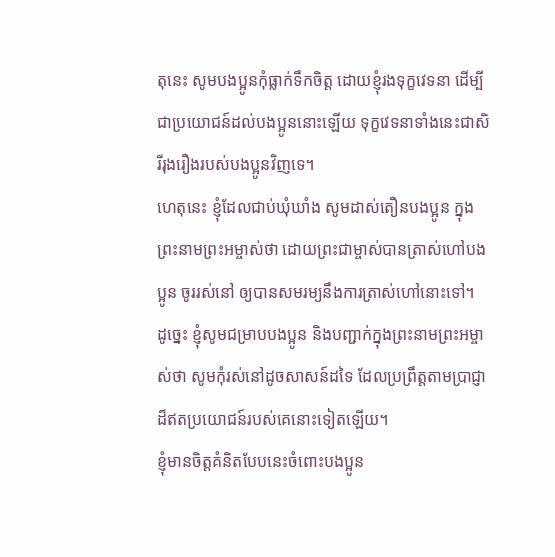តុនេះ សូមបងប្អូនកុំធ្លាក់ទឹកចិត្ត ដោយខ្ញុំរងទុក្ខវេទនា ដើម្បីជាប្រយោជន៍ដល់បងប្អូននោះឡើយ ទុក្ខវេទនាទាំងនេះជាសិរីរុងរឿងរបស់បងប្អូនវិញទេ។
ហេតុនេះ ខ្ញុំដែលជាប់ឃុំឃាំង សូមដាស់តឿនបងប្អូន ក្នុងព្រះនាមព្រះអម្ចាស់ថា ដោយព្រះជាម្ចាស់បានត្រាស់ហៅបងប្អូន ចូររស់នៅ ឲ្យបានសមរម្យនឹងការត្រាស់ហៅនោះទៅ។
ដូច្នេះ ខ្ញុំសូមជម្រាបបងប្អូន និងបញ្ជាក់ក្នុងព្រះនាមព្រះអម្ចាស់ថា សូមកុំរស់នៅដូចសាសន៍ដទៃ ដែលប្រព្រឹត្តតាមប្រាជ្ញាដ៏ឥតប្រយោជន៍របស់គេនោះទៀតឡើយ។
ខ្ញុំមានចិត្តគំនិតបែបនេះចំពោះបងប្អូន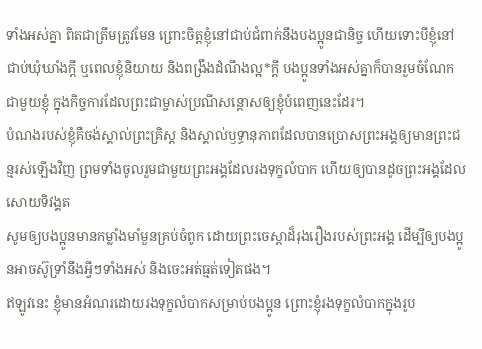ទាំងអស់គ្នា ពិតជាត្រឹមត្រូវមែន ព្រោះចិត្តខ្ញុំនៅជាប់ជំពាក់នឹងបងប្អូនជានិច្ច ហើយទោះបីខ្ញុំនៅជាប់ឃុំឃាំងក្ដី ឬពេលខ្ញុំនិយាយ និងពង្រឹងដំណឹងល្អ*ក្ដី បងប្អូនទាំងអស់គ្នាក៏បានរួមចំណែកជាមួយខ្ញុំ ក្នុងកិច្ចការដែលព្រះជាម្ចាស់ប្រណីសន្ដោសឲ្យខ្ញុំបំពេញនេះដែរ។
បំណងរបស់ខ្ញុំគឺចង់ស្គាល់ព្រះគ្រិស្ត និងស្គាល់ឫទ្ធានុភាពដែលបានប្រោសព្រះអង្គឲ្យមានព្រះជន្មរស់ឡើងវិញ ព្រមទាំងចូលរួមជាមួយព្រះអង្គដែលរងទុក្ខលំបាក ហើយឲ្យបានដូចព្រះអង្គដែលសោយទិវង្គត
សូមឲ្យបងប្អូនមានកម្លាំងមាំមួនគ្រប់ចំពូក ដោយព្រះចេស្ដាដ៏រុងរឿងរបស់ព្រះអង្គ ដើម្បីឲ្យបងប្អូនអាចស៊ូទ្រាំនឹងអ្វីៗទាំងអស់ និងចេះអត់ធ្មត់ទៀតផង។
ឥឡូវនេះ ខ្ញុំមានអំណរដោយរងទុក្ខលំបាកសម្រាប់បងប្អូន ព្រោះខ្ញុំរងទុក្ខលំបាកក្នុងរូប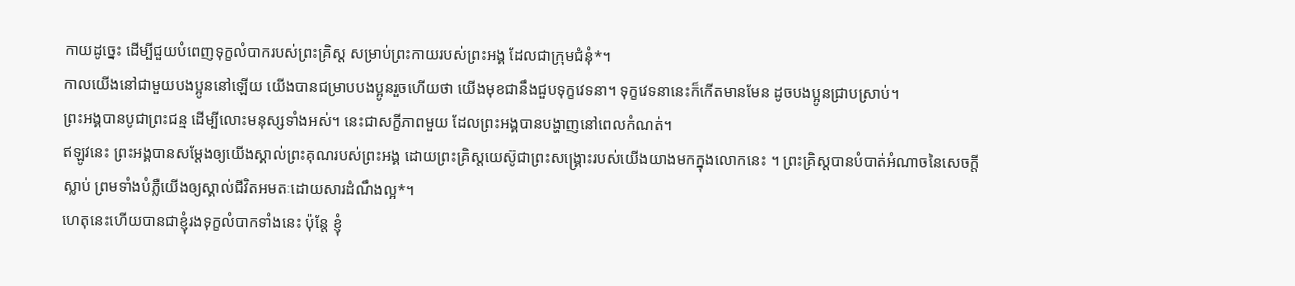កាយដូច្នេះ ដើម្បីជួយបំពេញទុក្ខលំបាករបស់ព្រះគ្រិស្ត សម្រាប់ព្រះកាយរបស់ព្រះអង្គ ដែលជាក្រុមជំនុំ*។
កាលយើងនៅជាមួយបងប្អូននៅឡើយ យើងបានជម្រាបបងប្អូនរួចហើយថា យើងមុខជានឹងជួបទុក្ខវេទនា។ ទុក្ខវេទនានេះក៏កើតមានមែន ដូចបងប្អូនជ្រាបស្រាប់។
ព្រះអង្គបានបូជាព្រះជន្ម ដើម្បីលោះមនុស្សទាំងអស់។ នេះជាសក្ខីភាពមួយ ដែលព្រះអង្គបានបង្ហាញនៅពេលកំណត់។
ឥឡូវនេះ ព្រះអង្គបានសម្តែងឲ្យយើងស្គាល់ព្រះគុណរបស់ព្រះអង្គ ដោយព្រះគ្រិស្តយេស៊ូជាព្រះសង្គ្រោះរបស់យើងយាងមកក្នុងលោកនេះ ។ ព្រះគ្រិស្តបានបំបាត់អំណាចនៃសេចក្ដីស្លាប់ ព្រមទាំងបំភ្លឺយើងឲ្យស្គាល់ជីវិតអមតៈដោយសារដំណឹងល្អ*។
ហេតុនេះហើយបានជាខ្ញុំរងទុក្ខលំបាកទាំងនេះ ប៉ុន្តែ ខ្ញុំ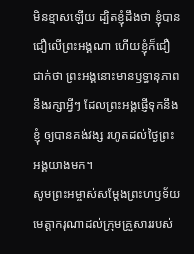មិនខ្មាសឡើយ ដ្បិតខ្ញុំដឹងថា ខ្ញុំបានជឿលើព្រះអង្គណា ហើយខ្ញុំក៏ជឿជាក់ថា ព្រះអង្គនោះមានឫទ្ធានុភាពនឹងរក្សាអ្វីៗ ដែលព្រះអង្គផ្ញើទុកនឹងខ្ញុំ ឲ្យបានគង់វង្ស រហូតដល់ថ្ងៃព្រះអង្គយាងមក។
សូមព្រះអម្ចាស់សម្តែងព្រះហឫទ័យមេត្តាករុណាដល់ក្រុមគ្រួសាររបស់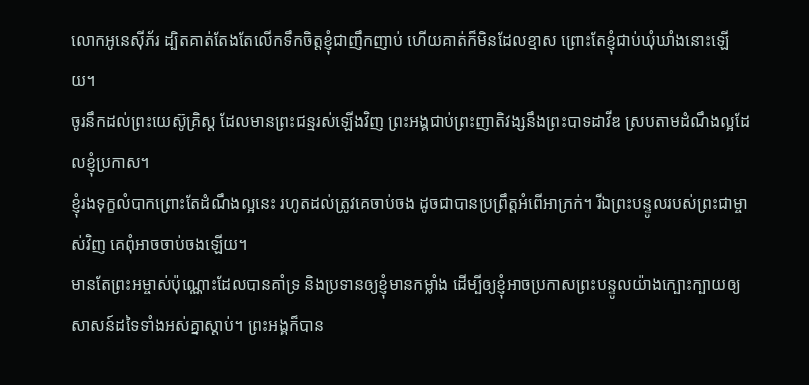លោកអូនេស៊ីភ័រ ដ្បិតគាត់តែងតែលើកទឹកចិត្តខ្ញុំជាញឹកញាប់ ហើយគាត់ក៏មិនដែលខ្មាស ព្រោះតែខ្ញុំជាប់ឃុំឃាំងនោះឡើយ។
ចូរនឹកដល់ព្រះយេស៊ូគ្រិស្ត ដែលមានព្រះជន្មរស់ឡើងវិញ ព្រះអង្គជាប់ព្រះញាតិវង្សនឹងព្រះបាទដាវីឌ ស្របតាមដំណឹងល្អដែលខ្ញុំប្រកាស។
ខ្ញុំរងទុក្ខលំបាកព្រោះតែដំណឹងល្អនេះ រហូតដល់ត្រូវគេចាប់ចង ដូចជាបានប្រព្រឹត្តអំពើអាក្រក់។ រីឯព្រះបន្ទូលរបស់ព្រះជាម្ចាស់វិញ គេពុំអាចចាប់ចងឡើយ។
មានតែព្រះអម្ចាស់ប៉ុណ្ណោះដែលបានគាំទ្រ និងប្រទានឲ្យខ្ញុំមានកម្លាំង ដើម្បីឲ្យខ្ញុំអាចប្រកាសព្រះបន្ទូលយ៉ាងក្បោះក្បាយឲ្យសាសន៍ដទៃទាំងអស់គ្នាស្ដាប់។ ព្រះអង្គក៏បាន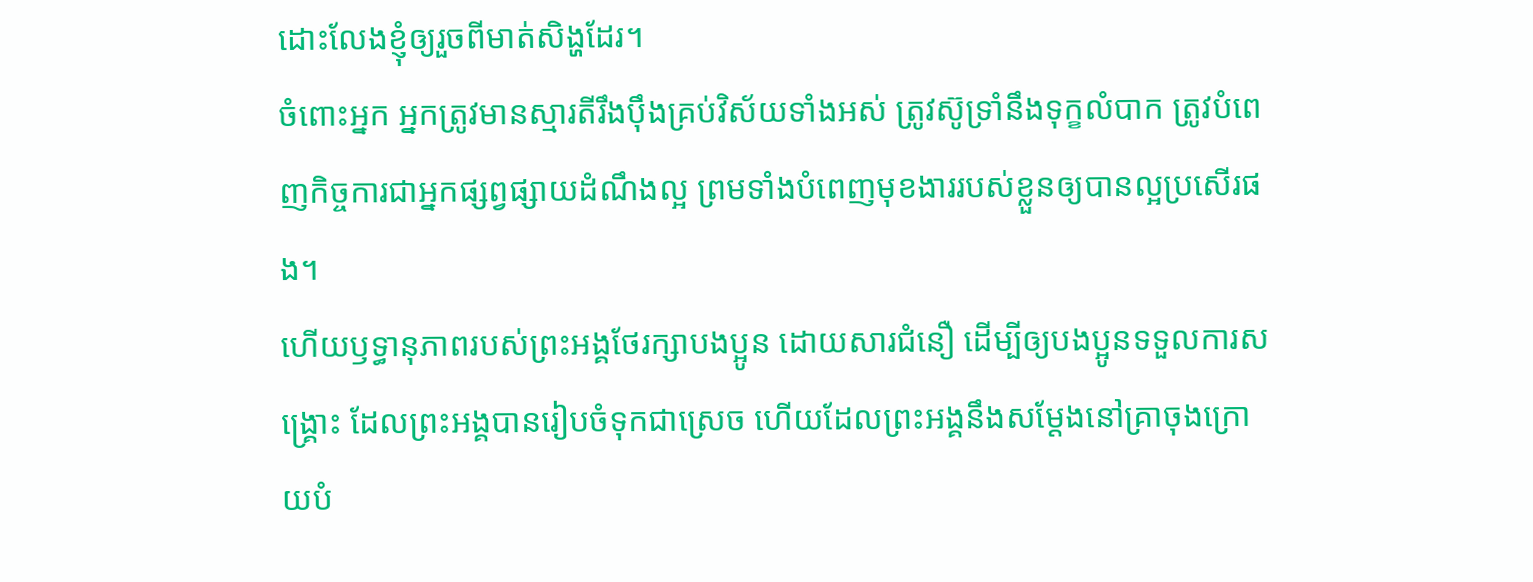ដោះលែងខ្ញុំឲ្យរួចពីមាត់សិង្ហដែរ។
ចំពោះអ្នក អ្នកត្រូវមានស្មារតីរឹងប៉ឹងគ្រប់វិស័យទាំងអស់ ត្រូវស៊ូទ្រាំនឹងទុក្ខលំបាក ត្រូវបំពេញកិច្ចការជាអ្នកផ្សព្វផ្សាយដំណឹងល្អ ព្រមទាំងបំពេញមុខងាររបស់ខ្លួនឲ្យបានល្អប្រសើរផង។
ហើយឫទ្ធានុភាពរបស់ព្រះអង្គថែរក្សាបងប្អូន ដោយសារជំនឿ ដើម្បីឲ្យបងប្អូនទទួលការសង្គ្រោះ ដែលព្រះអង្គបានរៀបចំទុកជាស្រេច ហើយដែលព្រះអង្គនឹងសម្តែងនៅគ្រាចុងក្រោយបំ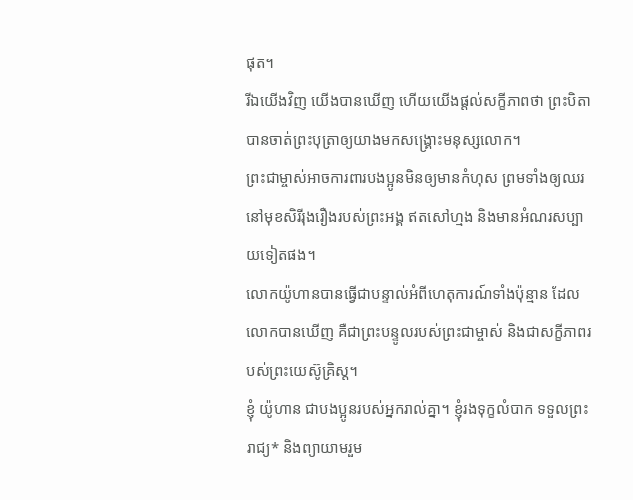ផុត។
រីឯយើងវិញ យើងបានឃើញ ហើយយើងផ្ដល់សក្ខីភាពថា ព្រះបិតាបានចាត់ព្រះបុត្រាឲ្យយាងមកសង្គ្រោះមនុស្សលោក។
ព្រះជាម្ចាស់អាចការពារបងប្អូនមិនឲ្យមានកំហុស ព្រមទាំងឲ្យឈរនៅមុខសិរីរុងរឿងរបស់ព្រះអង្គ ឥតសៅហ្មង និងមានអំណរសប្បាយទៀតផង។
លោកយ៉ូហានបានធ្វើជាបន្ទាល់អំពីហេតុការណ៍ទាំងប៉ុន្មាន ដែលលោកបានឃើញ គឺជាព្រះបន្ទូលរបស់ព្រះជាម្ចាស់ និងជាសក្ខីភាពរបស់ព្រះយេស៊ូគ្រិស្ត។
ខ្ញុំ យ៉ូហាន ជាបងប្អូនរបស់អ្នករាល់គ្នា។ ខ្ញុំរងទុក្ខលំបាក ទទួលព្រះរាជ្យ* និងព្យាយាមរួម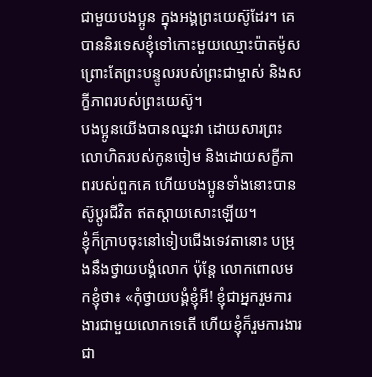ជាមួយបងប្អូន ក្នុងអង្គព្រះយេស៊ូដែរ។ គេបាននិរទេសខ្ញុំទៅកោះមួយឈ្មោះប៉ាតម៉ូស ព្រោះតែព្រះបន្ទូលរបស់ព្រះជាម្ចាស់ និងសក្ខីភាពរបស់ព្រះយេស៊ូ។
បងប្អូនយើងបានឈ្នះវា ដោយសារព្រះលោហិតរបស់កូនចៀម និងដោយសក្ខីភាពរបស់ពួកគេ ហើយបងប្អូនទាំងនោះបានស៊ូប្ដូរជីវិត ឥតស្ដាយសោះឡើយ។
ខ្ញុំក៏ក្រាបចុះនៅទៀបជើងទេវតានោះ បម្រុងនឹងថ្វាយបង្គំលោក ប៉ុន្តែ លោកពោលមកខ្ញុំថា៖ «កុំថ្វាយបង្គំខ្ញុំអី! ខ្ញុំជាអ្នករួមការងារជាមួយលោកទេតើ ហើយខ្ញុំក៏រួមការងារជា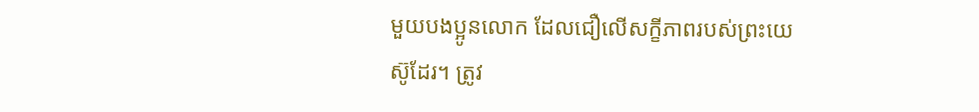មួយបងប្អូនលោក ដែលជឿលើសក្ខីភាពរបស់ព្រះយេស៊ូដែរ។ ត្រូវ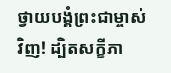ថ្វាយបង្គំព្រះជាម្ចាស់វិញ! ដ្បិតសក្ខីភា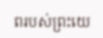ពរបស់ព្រះយេ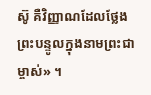ស៊ូ គឺវិញ្ញាណដែលថ្លែងព្រះបន្ទូលក្នុងនាមព្រះជាម្ចាស់» ។